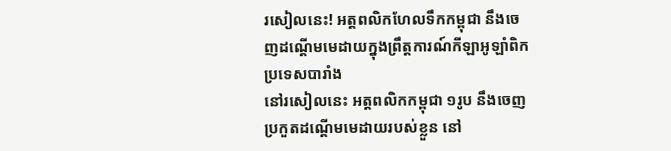រសៀលនេះ! អត្តពលិកហែលទឹកកម្ពុជា នឹងចេញដណ្ដើមមេដាយក្នុងព្រឹត្តការណ៍កីឡាអូឡាំពិក ប្រទេសបារាំង
នៅរសៀលនេះ អត្តពលិកកម្ពុជា ១រូប នឹងចេញប្រកួតដណ្ដើមមេដាយរបស់ខ្លួន នៅ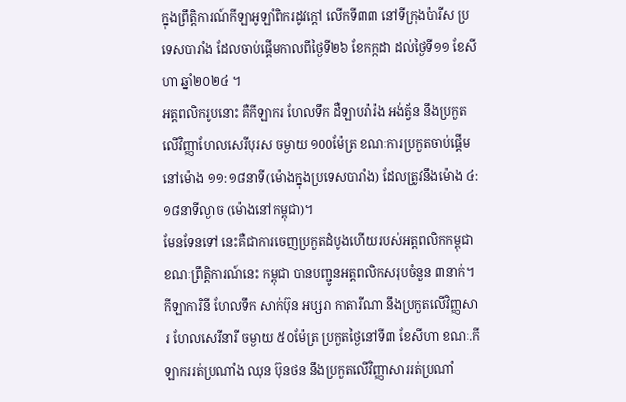ក្នុងព្រឹត្តិការណ៍កីឡាឣូឡាំពិករដូវក្តៅ លើកទី៣៣ នៅទីក្រុងប៉ារីស ប្រទេសបារាំង ដែលចាប់ផ្ដើមកាលពីថ្ងៃទី២៦ ខែកក្កដា ដល់ថ្ងៃទី១១ ខែសីហា ឆ្នាំ២០២៤ ។
អត្តពលិករូបនោះ គឺកីឡាករ ហែលទឹក ដឺឡាបរ៉ារ៉ង អង់ត្វ័ន នឹងប្រកួតលើវិញ្ញាហែលសេរីបុរស ចម្ងាយ ១00ម៉ែត្រ ខណៈការប្រកួតចាប់ផ្ដើមនៅម៉ោង ១១:១៨នាទី(ម៉ោងក្នុងប្រទេសបារាំង) ដែលត្រូវនឹងម៉ោង ៤:១៨នាទីល្ងាច (ម៉ោងនៅកម្ពុជា)។
មែនទែនទៅ នេះគឺជាការចេញប្រកួតដំបូងហើយរបស់អត្តពលិកកម្ពុជា ខណៈព្រឹត្តិការណ៍នេះ កម្ពុជា បានបញ្ជូនអត្តពលិកសរុបចំនួន ៣នាក់។ កីឡាការិនី ហែលទឹក សាក់ប៊ុន អប្សរា កាតារីណា នឹងប្រកួតលើវិញ្ញសារ ហែលសេរីនារី ចម្ងាយ ៥០ម៉ែត្រ ប្រកួតថ្ងៃនៅទី៣ ខែសីហា ខណៈ.កីឡាកររត់ប្រណាំង ឈុន ប៊ុនថន នឹងប្រកួតលើវិញ្ញាសាររត់ប្រណាំ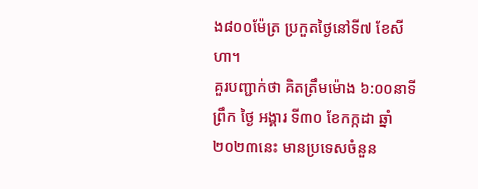ង៨០០ម៉ែត្រ ប្រកួតថ្ងៃនៅទី៧ ខែសីហា។
គួរបញ្ជាក់ថា គិតត្រឹមម៉ោង ៦:០០នាទីព្រឹក ថ្ងៃ អង្គារ ទី៣០ ខែកក្កដា ឆ្នាំ២០២៣នេះ មានប្រទេសចំនួន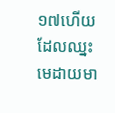១៧ហើយ ដែលឈ្នះមេដាយមា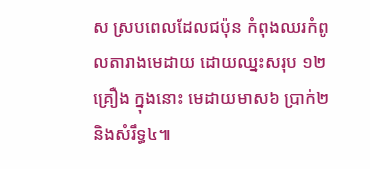ស ស្របពេលដែលជប៉ុន កំពុងឈរកំពូលតារាងមេដាយ ដោយឈ្នះសរុប ១២គ្រឿង ក្នុងនោះ មេដាយមាស៦ ប្រាក់២ និងសំរឹទ្ធ៤៕